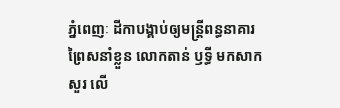ភ្នំពេញៈ ដីកាបង្គាប់ឲ្យមន្ត្រីពន្ធនាគារ ព្រៃសនាំខ្លួន លោកតាន់ ឫទ្ធី មកសាកសួរ លើ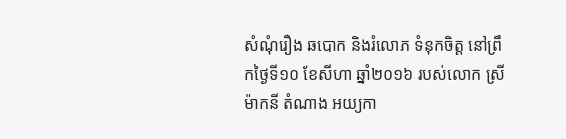សំណុំរឿង ឆបោក និងរំលោភ ទំនុកចិត្ត នៅព្រឹកថ្ងៃទី១០ ខែសីហា ឆ្នាំ២០១៦ របស់លោក ស្រី ម៉ាកនី តំណាង អយ្យកា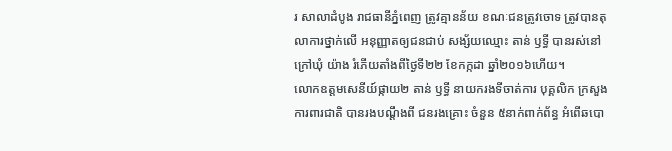រ សាលាដំបូង រាជធានីភ្នំពេញ ត្រូវគ្មានន័យ ខណៈជនត្រូវចោទ ត្រូវបានតុលាការថ្នាក់លើ អនុញ្ញាតឲ្យជនជាប់ សង្ស័យឈ្មោះ តាន់ ឫទ្ធី បានរស់នៅក្រៅឃុំ យ៉ាង រំភើយតាំងពីថ្ងៃទី២២ ខែកក្កដា ឆ្នាំ២០១៦ហើយ។
លោកឧត្តមសេនីយ៍ផ្កាយ២ តាន់ ឫទ្ធី នាយករងទីចាត់ការ បុគ្គលិក ក្រសួងការពារជាតិ បានរងបណ្តឹងពី ជនរងគ្រោះ ចំនួន ៥នាក់ពាក់ព័ន្ធ អំពើឆបោ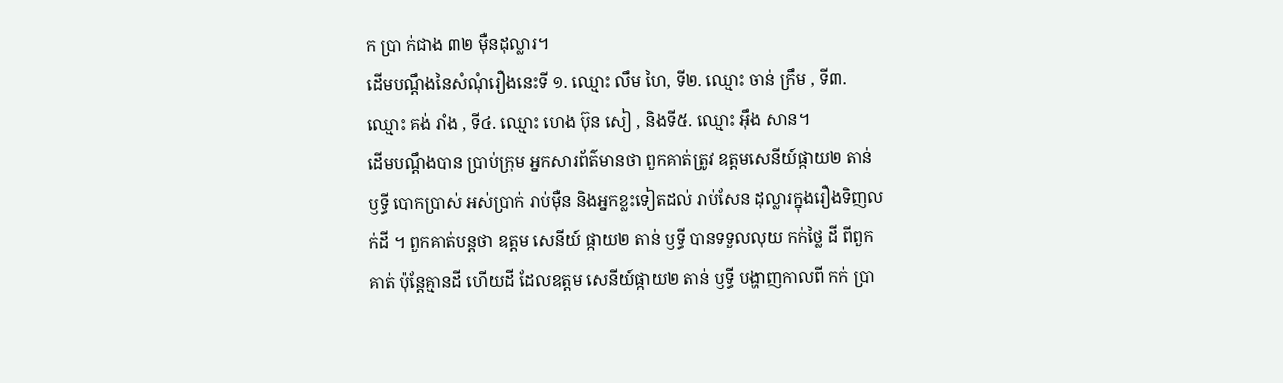ក ប្រា ក់ជាង ៣២ ម៉ឺនដុល្លារ។
ដើមបណ្តឹងនៃសំណុំរឿងនេះទី ១. ឈ្មោះ លឹម ហៃ, ទី២. ឈ្មោះ ចាន់ ក្រឹម , ទី៣. ឈ្មោះ គង់ រាំង , ទី៤. ឈ្មោះ ហេង ប៊ុន សៀ , និងទី៥. ឈ្មោះ អ៊ឹង សាន។
ដើមបណ្តឹងបាន ប្រាប់ក្រុម អ្នកសារព័ត៌មានថា ពួកគាត់ត្រូវ ឧត្តមសេនីយ៍ផ្កាយ២ តាន់ ឫទ្ធី បោកប្រាស់ អស់ប្រាក់ រាប់ម៉ឺន និងអ្នកខ្លះទៀតដល់ រាប់សែន ដុល្លារក្នុងរឿងទិញលក់ដី ។ ពួកគាត់បន្តថា ឧត្តម សេនីយ៍ ផ្កាយ២ តាន់ ឫទ្ធី បានទទួលលុយ កក់ថ្លៃ ដី ពីពួកគាត់ ប៉ុន្តែគ្មានដី ហើយដី ដែលឧត្តម សេនីយ៍ផ្កាយ២ តាន់ ឫទ្ធី បង្ហាញកាលពី កក់ ប្រា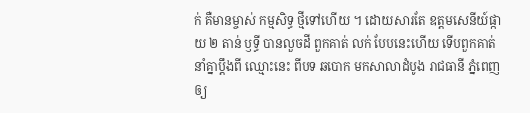ក់ គឺមានម្ចាស់ កម្មសិទ្ធ ថ្មីទៅហើយ ។ ដោយសារតែ ឧត្តមសេនីយ៍ផ្កាយ ២ តាន់ ឫទ្ធី បានលួចដី ពួកគាត់ លក់ បែបនេះហើយ ទើបពួកគាត់ នាំគ្នាប្តឹងពី ឈ្មោះនេះ ពីបទ ឆបោក មកសាលាដំបូង រាជធានី ភ្នំពេញឲ្យ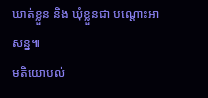ឃាត់ខ្លួន និង ឃុំខ្លួនជា បណ្តោះអាសន្ន៕
មតិយោបល់